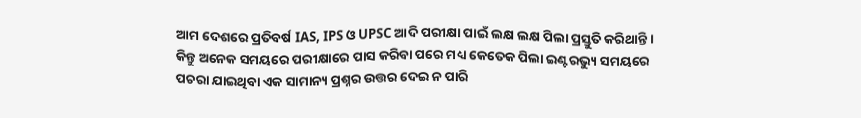ଆମ ଦେଶରେ ପ୍ରତିବର୍ଷ IAS, IPS ଓ UPSC ଆଦି ପରୀକ୍ଷା ପାଇଁ ଲକ୍ଷ ଲକ୍ଷ ପିଲା ପ୍ରସ୍ତୁତି କରିଥାନ୍ତି । କିନ୍ତୁ ଅନେକ ସମୟରେ ପରୀକ୍ଷାରେ ପାସ କରିବା ପରେ ମଧ୍ୟ କେତେକ ପିଲା ଇଣ୍ଟରଭ୍ୟୁ ସମୟରେ ପଚରା ଯାଇଥିବା ଏକ ସାମାନ୍ୟ ପ୍ରଶ୍ନର ଉତ୍ତର ଦେଇ ନ ପାରି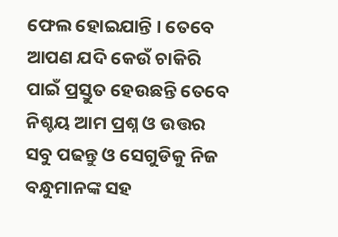ଫେଲ ହୋଇଯାନ୍ତି । ତେବେ ଆପଣ ଯଦି କେଉଁ ଚାକିରି ପାଇଁ ପ୍ରସ୍ତୁତ ହେଉଛନ୍ତି ତେବେ ନିଶ୍ଚୟ ଆମ ପ୍ରଶ୍ନ ଓ ଉତ୍ତର ସବୁ ପଢନ୍ତୁ ଓ ସେଗୁଡିକୁ ନିଜ ବନ୍ଧୁମାନଙ୍କ ସହ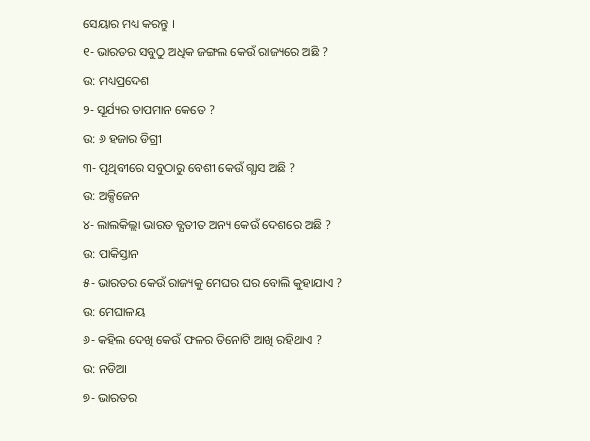ସେୟାର ମଧ୍ୟ କରନ୍ତୁ ।
୧- ଭାରତର ସବୁଠୁ ଅଧିକ ଜଙ୍ଗଲ କେଉଁ ରାଜ୍ୟରେ ଅଛି ?
ଉ: ମଧ୍ୟପ୍ରଦେଶ
୨- ସୂର୍ଯ୍ୟର ତାପମାନ କେତେ ?
ଉ: ୬ ହଜାର ଡିଗ୍ରୀ
୩- ପୃଥିବୀରେ ସବୁଠାରୁ ବେଶୀ କେଉଁ ଗ୍ଯାସ ଅଛି ?
ଉ: ଅକ୍ସିଜେନ
୪- ଲାଲକିଲ୍ଲା ଭାରତ ବ୍ଯତୀତ ଅନ୍ୟ କେଉଁ ଦେଶରେ ଅଛି ?
ଉ: ପାକିସ୍ତାନ
୫- ଭାରତର କେଉଁ ରାଜ୍ୟକୁ ମେଘର ଘର ବୋଲି କୁହାଯାଏ ?
ଉ: ମେଘାଳୟ
୬- କହିଲ ଦେଖି କେଉଁ ଫଳର ତିନୋଟି ଆଖି ରହିଥାଏ ?
ଉ: ନଡିଆ
୭- ଭାରତର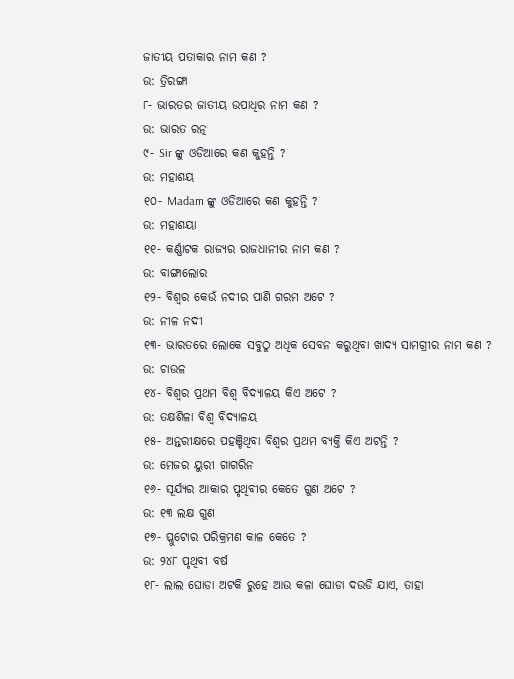ଜାତୀୟ ପତାକାର ନାମ କଣ ?
ଉ: ତ୍ରିରଙ୍ଗା
୮- ଭାରତର ଜାତୀୟ ଉପାଧିର ନାମ କଣ ?
ଉ: ଭାରତ ରତ୍ନ
୯- Sir ଙ୍କୁ ଓଡିଆରେ କଣ କୁହନ୍ତି ?
ଉ: ମହାଶୟ
୧୦- Madam ଙ୍କୁ ଓଡିଆରେ କଣ କୁହନ୍ତି ?
ଉ: ମହାଶୟା
୧୧- କର୍ଣ୍ଣାଟକ ରାଜ୍ୟର ରାଜଧାନୀର ନାମ କଣ ?
ଉ: ବାଙ୍ଗାଲୋର
୧୨- ବିଶ୍ଵର କେଉଁ ନଦୀର ପାଣି ଗରମ ଅଟେ ?
ଉ: ନୀଳ ନଦୀ
୧୩- ଭାରତରେ ଲୋକେ ସବୁଠୁ ଅଧିକ ସେବନ କରୁଥିବା ଖାଦ୍ଯ ସାମଗ୍ରୀର ନାମ କଣ ?
ଉ: ଚାଉଳ
୧୪- ବିଶ୍ଵର ପ୍ରଥମ ବିଶ୍ଵ ବିଦ୍ୟାଳୟ କିଏ ଅଟେ ?
ଉ: ତକ୍ଷଶିଳା ବିଶ୍ଵ ବିଦ୍ୟାଳୟ
୧୫- ଅନ୍ତରୀକ୍ଷରେ ପହଞ୍ଚିଥିବା ବିଶ୍ଵର ପ୍ରଥମ ବ୍ୟକ୍ତି କିଏ ଅଟନ୍ତି ?
ଉ: ମେଜର ୟୁରୀ ଗାଗରିନ
୧୬- ସୂର୍ଯ୍ୟର ଆକାର ପୃଥିବୀର କେତେ ଗୁଣ ଅଟେ ?
ଉ: ୧୩ ଲକ୍ଷ ଗୁଣ
୧୭- ପ୍ଲୁଟୋର ପରିକ୍ରମଣ କାଳ କେତେ ?
ଉ: ୨୪୮ ପୃଥିବୀ ବର୍ଷ
୧୮- ଲାଲ ଘୋଡା ଅଟକି ରୁହେ ଆଉ କଳା ଘୋଡା ଦଉଡି ଯାଏ, ତାହା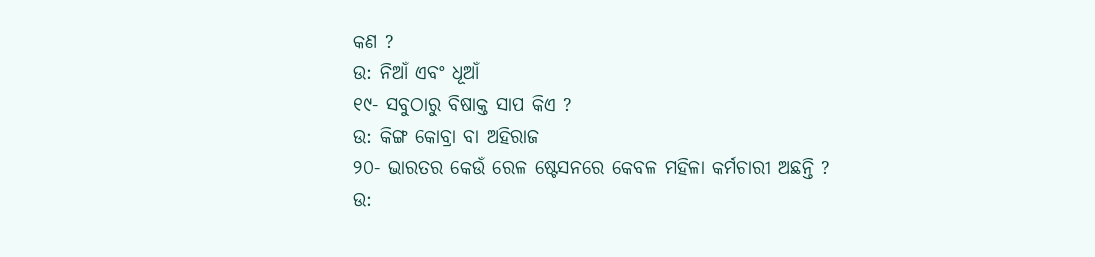କଣ ?
ଉ: ନିଆଁ ଏବଂ ଧୂଆଁ
୧୯- ସବୁଠାରୁ ବିଷାକ୍ତ ସାପ କିଏ ?
ଉ: କିଙ୍ଗ କୋବ୍ରା ବା ଅହିରାଜ
୨୦- ଭାରତର କେଉଁ ରେଳ ଷ୍ଟେସନରେ କେବଳ ମହିଳା କର୍ମଚାରୀ ଅଛନ୍ତି ?
ଉ: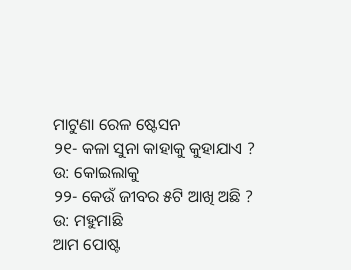ମାଟୁଣା ରେଳ ଷ୍ଟେସନ
୨୧- କଳା ସୁନା କାହାକୁ କୁହାଯାଏ ?
ଉ: କୋଇଲାକୁ
୨୨- କେଉଁ ଜୀବର ୫ଟି ଆଖି ଅଛି ?
ଉ: ମହୁମାଛି
ଆମ ପୋଷ୍ଟ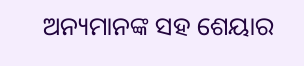ଅନ୍ୟମାନଙ୍କ ସହ ଶେୟାର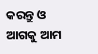କରନ୍ତୁ ଓ ଆଗକୁ ଆମ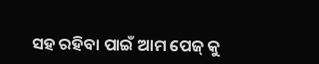ସହ ରହିବା ପାଇଁ ଆମ ପେଜ୍ କୁ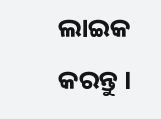ଲାଇକ କରନ୍ତୁ ।